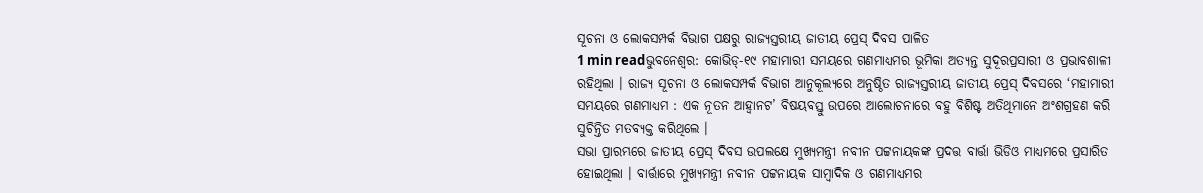ସୂଚନା ଓ ଲୋକସମ୍ପର୍କ ବିଭାଗ ପକ୍ଷରୁ ରାଜ୍ୟସ୍ତରୀୟ ଜାତୀୟ ପ୍ରେସ୍ ଦିବସ ପାଳିତ
1 min readଭୁବନେଶ୍ୱର: କୋଭିଡ୍-୧୯ ମହାମାରୀ ସମୟରେ ଗଣମାଧ୍ୟମର ଭୂମିକା ଅତ୍ୟନ୍ତ ସୁଦୂରପ୍ରସାରୀ ଓ ପ୍ରଭାବଶାଳୀ ରହିଥିଲା । ରାଜ୍ୟ ସୂଚନା ଓ ଲୋକସମ୍ପର୍କ ବିଭାଗ ଆନୁକୂଲ୍ୟରେ ଅନୁଷ୍ଠିତ ରାଜ୍ୟସ୍ତରୀୟ ଜାତୀୟ ପ୍ରେସ୍ ଦିବସରେ ‘ମହାମାରୀ ସମୟରେ ଗଣମାଧ୍ୟମ : ଏକ ନୂତନ ଆହ୍ୱାନଟ’ ବିଷୟବସ୍ତୁ ଉପରେ ଆଲୋଚନାରେ ବହୁ ବିଶିଷ୍ଟ ଅତିଥିମାନେ ଅଂଶଗ୍ରହଣ କରି ସୁଚିନ୍ତିତ ମତବ୍ୟକ୍ତ କରିଥିଲେ ।
ସଭା ପ୍ରାରମ୍ଭରେ ଜାତୀୟ ପ୍ରେସ୍ ଦିବସ ଉପଲକ୍ଷେ ମୁଖ୍ୟମନ୍ତ୍ରୀ ନବୀନ ପଟ୍ଟନାୟକଙ୍କ ପ୍ରଦତ୍ତ ବାର୍ତ୍ତା ଭିଡିଓ ମାଧ୍ୟମରେ ପ୍ରସାରିତ ହୋଇଥିଲା । ବାର୍ତ୍ତାରେ ମୁଖ୍ୟମନ୍ତ୍ରୀ ନବୀନ ପଟ୍ଟନାୟକ ସାମ୍ବାଦିକ ଓ ଗଣମାଧ୍ୟମର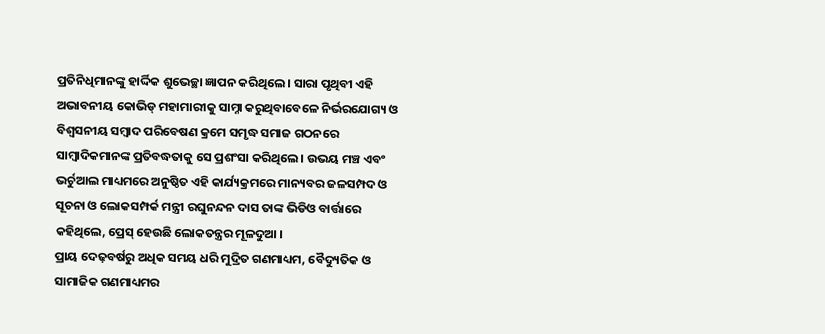ପ୍ରତିନିଧିମାନଙ୍କୁ ହାର୍ଦ୍ଦିକ ଶୁଭେଚ୍ଛା ଜ୍ଞାପନ କରିଥିଲେ । ସାରା ପୃଥିବୀ ଏହି ଅଭାବନୀୟ କୋଭିଡ୍ ମହାମାରୀକୁ ସାମ୍ନା କରୁଥିବାବେଳେ ନିର୍ଭରଯୋଗ୍ୟ ଓ ବିଶ୍ୱସନୀୟ ସମ୍ବାଦ ପରିବେଷଣ କ୍ରମେ ସମୃଦ୍ଧ ସମାଜ ଗଠନରେ ସାମ୍ବାଦିକମାନଙ୍କ ପ୍ରତିବଦ୍ଧତାକୁ ସେ ପ୍ରଶଂସା କରିଥିଲେ । ଉଭୟ ମଞ୍ଚ ଏବଂ ଭର୍ଚୁଆଲ ମାଧ୍ୟମରେ ଅନୁଷ୍ଠିତ ଏହି କାର୍ଯ୍ୟକ୍ରମରେ ମାନ୍ୟବର ଜଳସମ୍ପଦ ଓ ସୂଚନା ଓ ଲୋକସମ୍ପର୍କ ମନ୍ତ୍ରୀ ରଘୁନନ୍ଦନ ଦାସ ତାଙ୍କ ଭିଡିଓ ବାର୍ତ୍ତାରେ କହିଥିଲେ, ପ୍ରେସ୍ ହେଉଛି ଲୋକତନ୍ତ୍ରର ମୂଳଦୁଆ ।
ପ୍ରାୟ ଦେଢ଼ବର୍ଷରୁ ଅଧିକ ସମୟ ଧରି ମୁଦ୍ରିତ ଗଣମାଧ୍ୟମ, ବୈଦ୍ୟୁତିକ ଓ ସାମାଜିକ ଗଣମାଧ୍ୟମର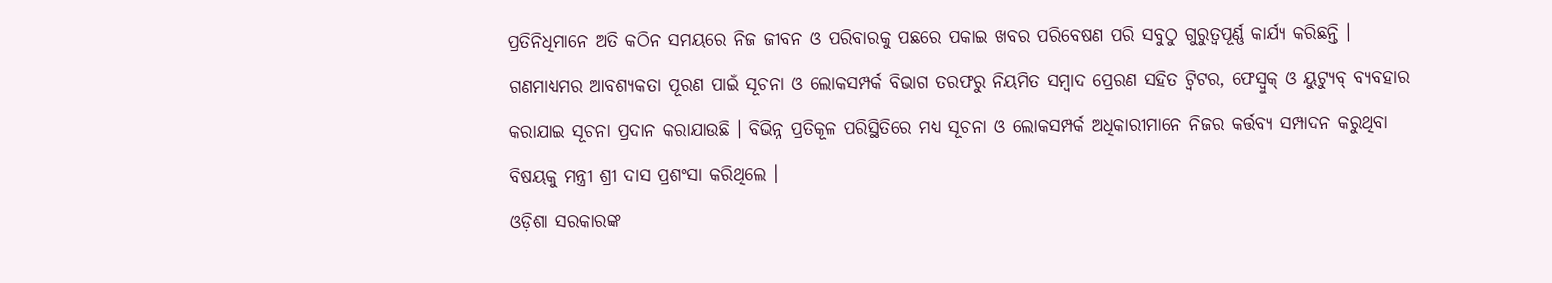ପ୍ରତିନିଧିମାନେ ଅତି କଠିନ ସମୟରେ ନିଜ ଜୀବନ ଓ ପରିବାରକୁ ପଛରେ ପକାଇ ଖବର ପରିବେଷଣ ପରି ସବୁଠୁ ଗୁରୁତ୍ୱପୂର୍ଣ୍ଣ କାର୍ଯ୍ୟ କରିଛନ୍ତି । ଗଣମାଧ୍ୟମର ଆବଶ୍ୟକତା ପୂରଣ ପାଇଁ ସୂଚନା ଓ ଲୋକସମ୍ପର୍କ ବିଭାଗ ତରଫରୁ ନିୟମିତ ସମ୍ବାଦ ପ୍ରେରଣ ସହିତ ଟ୍ୱିଟର, ଫେସ୍ବୁକ୍ ଓ ୟୁଟ୍ୟୁବ୍ ବ୍ୟବହାର କରାଯାଇ ସୂଚନା ପ୍ରଦାନ କରାଯାଉଛି । ବିଭିନ୍ନ ପ୍ରତିକୂଳ ପରିସ୍ଥିତିରେ ମଧ୍ୟ ସୂଚନା ଓ ଲୋକସମ୍ପର୍କ ଅଧିକାରୀମାନେ ନିଜର କର୍ତ୍ତବ୍ୟ ସମ୍ପାଦନ କରୁଥିବା ବିଷୟକୁ ମନ୍ତ୍ରୀ ଶ୍ରୀ ଦାସ ପ୍ରଶଂସା କରିଥିଲେ ।
ଓଡ଼ିଶା ସରକାରଙ୍କ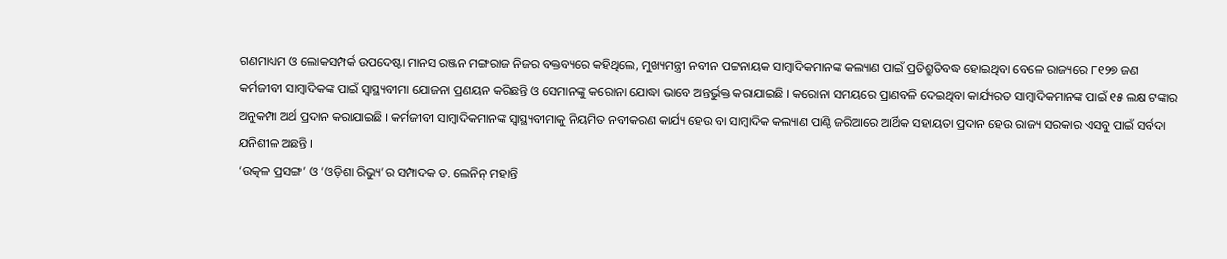ଗଣମାଧ୍ୟମ ଓ ଲୋକସମ୍ପର୍କ ଉପଦେଷ୍ଟା ମାନସ ରଞ୍ଜନ ମଙ୍ଗରାଜ ନିଜର ବକ୍ତବ୍ୟରେ କହିଥିଲେ, ମୁଖ୍ୟମନ୍ତ୍ରୀ ନବୀନ ପଟ୍ଟନାୟକ ସାମ୍ବାଦିକମାନଙ୍କ କଲ୍ୟାଣ ପାଇଁ ପ୍ରତିଶ୍ରୁତିବଦ୍ଧ ହୋଇଥିବା ବେଳେ ରାଜ୍ୟରେ ୮୧୨୭ ଜଣ କର୍ମଜୀବୀ ସାମ୍ବାଦିକଙ୍କ ପାଇଁ ସ୍ୱାସ୍ଥ୍ୟବୀମା ଯୋଜନା ପ୍ରଣୟନ କରିଛନ୍ତି ଓ ସେମାନଙ୍କୁ କରୋନା ଯୋଦ୍ଧା ଭାବେ ଅନ୍ତର୍ଭୁକ୍ତ କରାଯାଇଛି । କରୋନା ସମୟରେ ପ୍ରାଣବଳି ଦେଇଥିବା କାର୍ଯ୍ୟରତ ସାମ୍ବାଦିକମାନଙ୍କ ପାଇଁ ୧୫ ଲକ୍ଷ ଟଙ୍କାର ଅନୁକମ୍ପା ଅର୍ଥ ପ୍ରଦାନ କରାଯାଇଛି । କର୍ମଜୀବୀ ସାମ୍ବାଦିକମାନଙ୍କ ସ୍ୱାସ୍ଥ୍ୟବୀମାକୁ ନିୟମିତ ନବୀକରଣ କାର୍ଯ୍ୟ ହେଉ ବା ସାମ୍ବାଦିକ କଲ୍ୟାଣ ପାଣ୍ଠି ଜରିଆରେ ଆର୍ଥିକ ସହାୟତା ପ୍ରଦାନ ହେଉ ରାଜ୍ୟ ସରକାର ଏସବୁ ପାଇଁ ସର୍ବଦା ଯନିଶୀଳ ଅଛନ୍ତି ।
‘ଉତ୍କଳ ପ୍ରସଙ୍ଗ’ ଓ ‘ଓଡ଼ିଶା ରିଭ୍ୟୁ’ର ସମ୍ପାଦକ ଡ. ଲେନିନ୍ ମହାନ୍ତି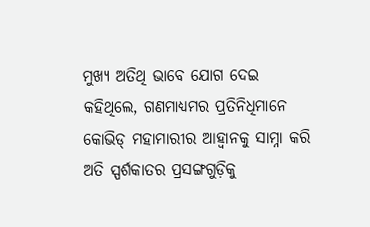ମୁଖ୍ୟ ଅତିଥି ଭାବେ ଯୋଗ ଦେଇ କହିଥିଲେ, ଗଣମାଧ୍ୟମର ପ୍ରତିନିଧିମାନେ କୋଭିଡ୍ ମହାମାରୀର ଆହ୍ୱାନକୁ ସାମ୍ନା କରି ଅତି ସ୍ପର୍ଶକାତର ପ୍ରସଙ୍ଗଗୁଡ଼ିକୁ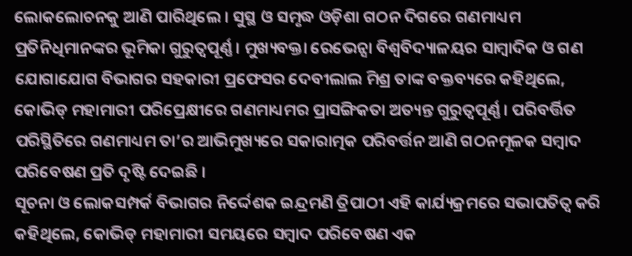ଲୋକଲୋଚନକୁ ଆଣି ପାରିଥିଲେ । ସୁସ୍ଥ ଓ ସମୃଦ୍ଧ ଓଡ଼ିଶା ଗଠନ ଦିଗରେ ଗଣମାଧ୍ୟମ ପ୍ରତିନିଧିମାନଙ୍କର ଭୂମିକା ଗୁରୁତ୍ୱପୂର୍ଣ୍ଣ । ମୁଖ୍ୟବକ୍ତା ରେଭେନ୍ସା ବିଶ୍ୱବିଦ୍ୟାଳୟର ସାମ୍ବାଦିକ ଓ ଗଣ ଯୋଗାଯୋଗ ବିଭାଗର ସହକାରୀ ପ୍ରଫେସର ଦେବୀଲାଲ ମିଶ୍ର ତାଙ୍କ ବକ୍ତବ୍ୟରେ କହିଥିଲେ, କୋଭିଡ୍ ମହାମାରୀ ପରିପ୍ରେକ୍ଷୀରେ ଗଣମାଧ୍ୟମର ପ୍ରାସଙ୍ଗିକତା ଅତ୍ୟନ୍ତ ଗୁରୁତ୍ୱପୂର୍ଣ୍ଣ । ପରିବର୍ତ୍ତିତ ପରିସ୍ଥିତିରେ ଗଣମାଧ୍ୟମ ତା’ର ଆଭିମୁଖ୍ୟରେ ସକାରାତ୍ମକ ପରିବର୍ତ୍ତନ ଆଣି ଗଠନମୂଳକ ସମ୍ବାଦ ପରିବେଷଣ ପ୍ରତି ଦୃଷ୍ଟି ଦେଇଛି ।
ସୂଚନା ଓ ଲୋକସମ୍ପର୍କ ବିଭାଗର ନିର୍ଦ୍ଦେଶକ ଇନ୍ଦ୍ରମଣି ତ୍ରିପାଠୀ ଏହି କାର୍ଯ୍ୟକ୍ରମରେ ସଭାପତିତ୍ୱ କରି କହିଥିଲେ, କୋଭିଡ୍ ମହାମାରୀ ସମୟରେ ସମ୍ବାଦ ପରିବେଷଣ ଏକ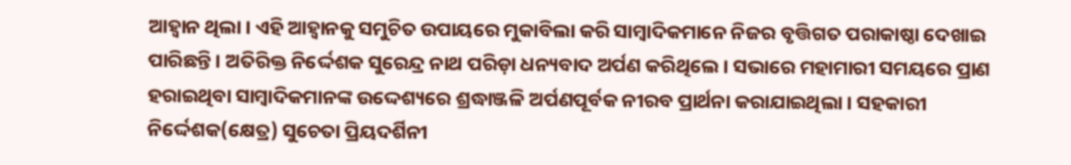ଆହ୍ୱାନ ଥିଲା । ଏହି ଆହ୍ୱାନକୁ ସମୁଚିତ ଉପାୟରେ ମୁକାବିଲା କରି ସାମ୍ବାଦିକମାନେ ନିଜର ବୃତ୍ତିଗତ ପରାକାଷ୍ଠା ଦେଖାଇ ପାରିଛନ୍ତି । ଅତିରିକ୍ତ ନିର୍ଦ୍ଦେଶକ ସୁରେନ୍ଦ୍ର ନାଥ ପରିଡ଼ା ଧନ୍ୟବାଦ ଅର୍ପଣ କରିଥିଲେ । ସଭାରେ ମହାମାରୀ ସମୟରେ ପ୍ରାଣ ହରାଇଥିବା ସାମ୍ବାଦିକମାନଙ୍କ ଉଦ୍ଦେଶ୍ୟରେ ଶ୍ରଦ୍ଧାଞ୍ଜଳି ଅର୍ପଣପୂର୍ବକ ନୀରବ ପ୍ରାର୍ଥନା କରାଯାଇଥିଲା । ସହକାରୀ ନିର୍ଦ୍ଦେଶକ(କ୍ଷେତ୍ର) ସୁଚେତା ପ୍ରିୟଦର୍ଶିନୀ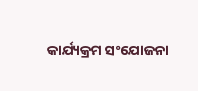କାର୍ଯ୍ୟକ୍ରମ ସଂଯୋଜନା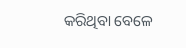କରିଥିବା ବେଳେ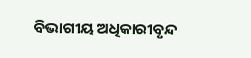ବିଭାଗୀୟ ଅଧିକାରୀବୃନ୍ଦ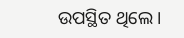ଉପସ୍ଥିତ ଥିଲେ ।